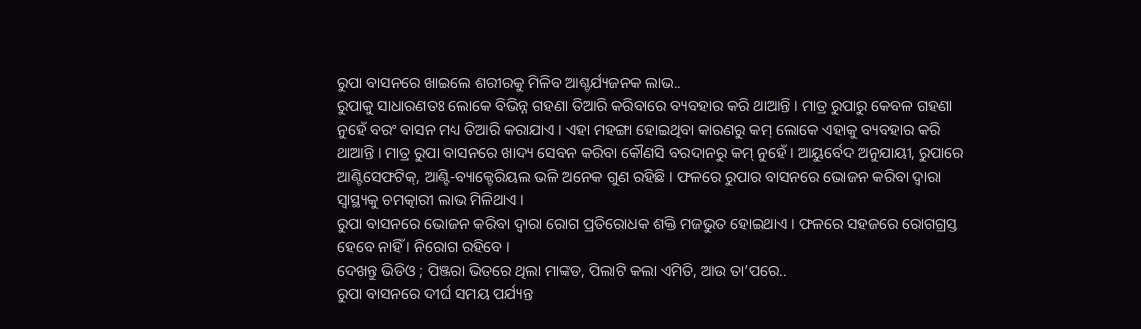ରୁପା ବାସନରେ ଖାଇଲେ ଶରୀରକୁ ମିଳିବ ଆଶ୍ଚର୍ଯ୍ୟଜନକ ଲାଭ..
ରୁପାକୁ ସାଧାରଣତଃ ଲୋକେ ବିଭିନ୍ନ ଗହଣା ତିଆରି କରିବାରେ ବ୍ୟବହାର କରି ଥାଆନ୍ତି । ମାତ୍ର ରୁପାରୁ କେବଳ ଗହଣା ନୁହେଁ ବରଂ ବାସନ ମଧ୍ୟ ତିଆରି କରାଯାଏ । ଏହା ମହଙ୍ଗା ହୋଇଥିବା କାରଣରୁ କମ୍ ଲୋକେ ଏହାକୁ ବ୍ୟବହାର କରି ଥାଆନ୍ତି । ମାତ୍ର ରୁପା ବାସନରେ ଖାଦ୍ୟ ସେବନ କରିବା କୌଣସି ବରଦାନରୁ କମ୍ ନୁହେଁ । ଆୟୁର୍ବେଦ ଅନୁଯାୟୀ, ରୁପାରେ ଆଣ୍ଟିସେଫଟିକ୍, ଆଣ୍ଟି-ବ୍ୟାକ୍ଟେରିୟଲ ଭଳି ଅନେକ ଗୁଣ ରହିଛି । ଫଳରେ ରୁପାର ବାସନରେ ଭୋଜନ କରିବା ଦ୍ୱାରା ସ୍ୱାସ୍ଥ୍ୟକୁ ଚମତ୍କାରୀ ଲାଭ ମିଳିଥାଏ ।
ରୁପା ବାସନରେ ଭୋଜନ କରିବା ଦ୍ୱାରା ରୋଗ ପ୍ରତିରୋଧକ ଶକ୍ତି ମଜଭୁତ ହୋଇଥାଏ । ଫଳରେ ସହଜରେ ରୋଗଗ୍ରସ୍ତ ହେବେ ନାହିଁ । ନିରୋଗ ରହିବେ ।
ଦେଖନ୍ତୁ ଭିଡିଓ ; ପିଞ୍ଜରା ଭିତରେ ଥିଲା ମାଙ୍କଡ, ପିଲାଟି କଲା ଏମିତି, ଆଉ ତା’ପରେ..
ରୁପା ବାସନରେ ଦୀର୍ଘ ସମୟ ପର୍ଯ୍ୟନ୍ତ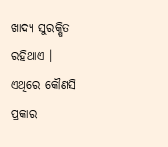ଖାଦ୍ୟ ସୁରକ୍ଷିତ ରହିଥାଏ । ଏଥିରେ କୌଣସି ପ୍ରକାର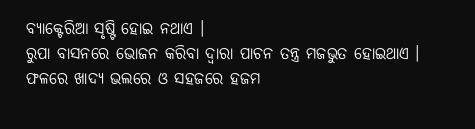ବ୍ୟାକ୍ଟେରିଆ ସୃଷ୍ଟି ହୋଇ ନଥାଏ ।
ରୁପା ବାସନରେ ଭୋଜନ କରିବା ଦ୍ୱାରା ପାଚନ ତନ୍ତ୍ର ମଜଭୁତ ହୋଇଥାଏ । ଫଳରେ ଖାଦ୍ୟ ଭଲରେ ଓ ସହଜରେ ହଜମ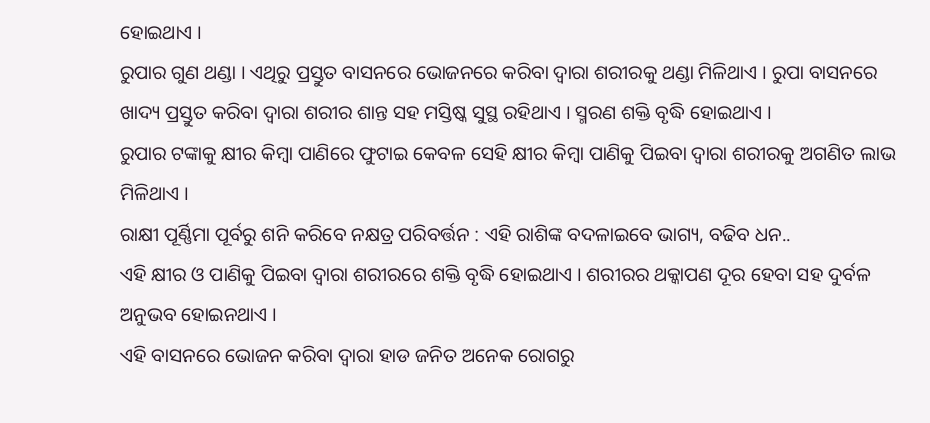ହୋଇଥାଏ ।
ରୁପାର ଗୁଣ ଥଣ୍ଡା । ଏଥିରୁ ପ୍ରସ୍ତୁତ ବାସନରେ ଭୋଜନରେ କରିବା ଦ୍ୱାରା ଶରୀରକୁ ଥଣ୍ଡା ମିଳିଥାଏ । ରୁପା ବାସନରେ ଖାଦ୍ୟ ପ୍ରସ୍ତୁତ କରିବା ଦ୍ୱାରା ଶରୀର ଶାନ୍ତ ସହ ମସ୍ତିଷ୍କ ସୁସ୍ଥ ରହିଥାଏ । ସ୍ମରଣ ଶକ୍ତି ବୃଦ୍ଧି ହୋଇଥାଏ ।
ରୁପାର ଟଙ୍କାକୁ କ୍ଷୀର କିମ୍ବା ପାଣିରେ ଫୁଟାଇ କେବଳ ସେହି କ୍ଷୀର କିମ୍ବା ପାଣିକୁ ପିଇବା ଦ୍ୱାରା ଶରୀରକୁ ଅଗଣିତ ଲାଭ ମିଳିଥାଏ ।
ରାକ୍ଷୀ ପୂର୍ଣ୍ଣିମା ପୂର୍ବରୁ ଶନି କରିବେ ନକ୍ଷତ୍ର ପରିବର୍ତ୍ତନ : ଏହି ରାଶିଙ୍କ ବଦଳାଇବେ ଭାଗ୍ୟ, ବଢିବ ଧନ..
ଏହି କ୍ଷୀର ଓ ପାଣିକୁ ପିଇବା ଦ୍ୱାରା ଶରୀରରେ ଶକ୍ତି ବୃଦ୍ଧି ହୋଇଥାଏ । ଶରୀରର ଥକ୍କାପଣ ଦୂର ହେବା ସହ ଦୁର୍ବଳ ଅନୁଭବ ହୋଇନଥାଏ ।
ଏହି ବାସନରେ ଭୋଜନ କରିବା ଦ୍ୱାରା ହାଡ ଜନିତ ଅନେକ ରୋଗରୁ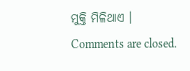ମୁକ୍ତି ମିଳିଥାଏ ।
Comments are closed.